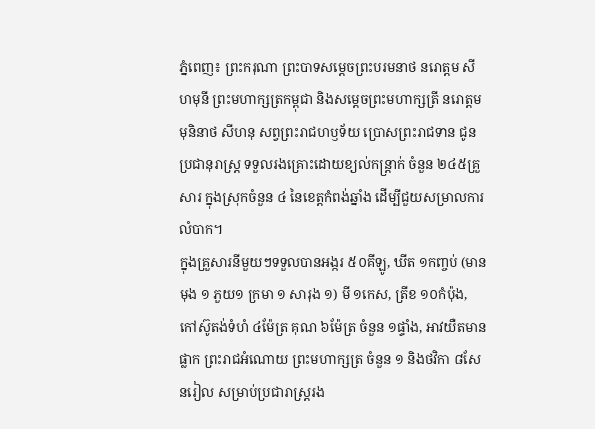ភ្នំពេញ៖ ព្រះករុណា ព្រះបាទសម្ដេចព្រះបរមនាថ នរោត្តម សីហមុនី ព្រះមហាក្សត្រកម្ពុជា និងសម្ដេចព្រះមហាក្សត្រី នរោត្តម មុនិនាថ សីហនុ សព្វព្រះរាជហឫទ័យ ប្រោសព្រះរាជទាន ជូនប្រជានុរាស្រ្ត ទទួលរងគ្រោះដោយខ្យល់កន្រ្តាក់ ចំនួន ២៤៥គ្រួសារ ក្នុងស្រុកចំនួន ៤ នៃខេត្តកំពង់ឆ្នាំង ដើម្បីជួយសម្រាលការលំបាក។
ក្នុងគ្រួសារនីមួយៗទទួលបានអង្ករ ៥០គីឡូ, ឃីត ១កញ្ចប់ (មានមុង ១ ភួយ១ ក្រមា ១ សារុង ១) មី ១កេស, ត្រីខ ១០កំប៉ុង, កៅស៊ូតង់ទំហំ ៤ម៉ែត្រ គុណ ៦ម៉ែត្រ ចំនួន ១ផ្ទាំង, អាវយឺតមានផ្លាក ព្រះរាជអំណោយ ព្រះមហាក្សត្រ ចំនួន ១ និងថវិកា ៨សែនរៀល សម្រាប់ប្រជារាស្ត្ររង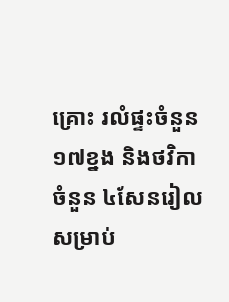គ្រោះ រលំផ្ទះចំនួន ១៧ខ្នង និងថវិកាចំនួន ៤សែនរៀល សម្រាប់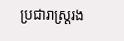ប្រជារាស្ត្ររង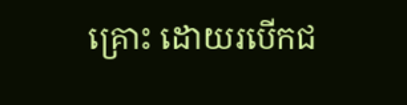គ្រោះ ដោយរបើកជ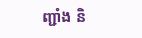ញ្ជាំង និ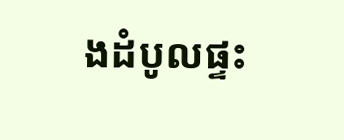ងដំបូលផ្ទះ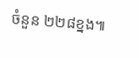ចំនួន ២២៨ខ្នង៕